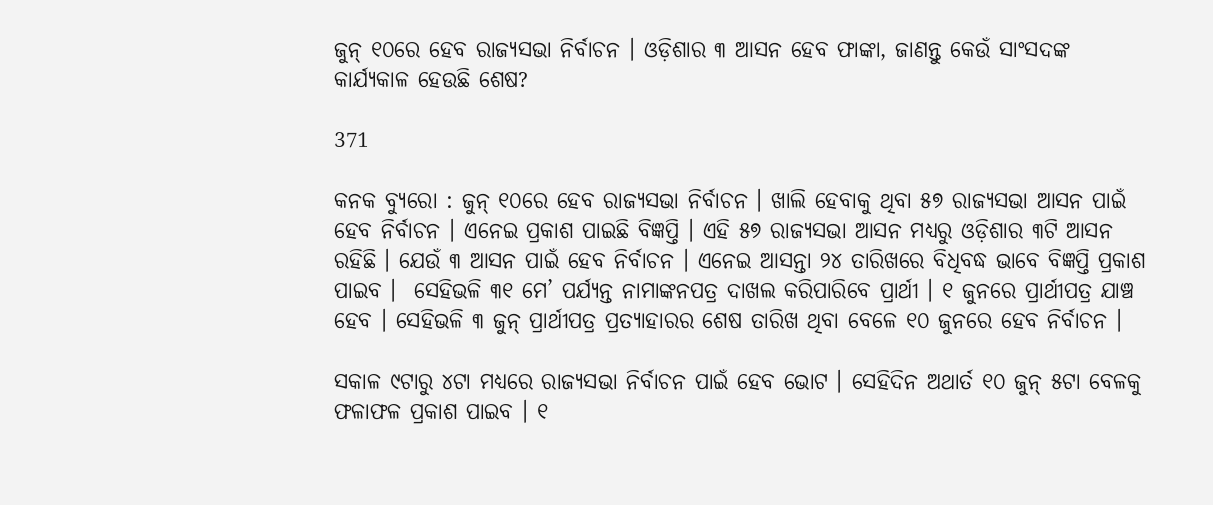ଜୁନ୍ ୧୦ରେ ହେବ ରାଜ୍ୟସଭା ନିର୍ବାଚନ । ଓଡ଼ିଶାର ୩ ଆସନ ହେବ ଫାଙ୍କା, ଜାଣନ୍ତୁ କେଉଁ ସାଂସଦଙ୍କ କାର୍ଯ୍ୟକାଳ ହେଉଛି ଶେଷ?

371

କନକ ବ୍ୟୁରୋ : ଜୁନ୍ ୧୦ରେ ହେବ ରାଜ୍ୟସଭା ନିର୍ବାଚନ । ଖାଲି ହେବାକୁ ଥିବା ୫୭ ରାଜ୍ୟସଭା ଆସନ ପାଇଁ ହେବ ନିର୍ବାଚନ । ଏନେଇ ପ୍ରକାଶ ପାଇଛି ବିଜ୍ଞପ୍ତି । ଏହି ୫୭ ରାଜ୍ୟସଭା ଆସନ ମଧ୍ୟରୁ ଓଡ଼ିଶାର ୩ଟି ଆସନ ରହିଛି । ଯେଉଁ ୩ ଆସନ ପାଇଁ ହେବ ନିର୍ବାଚନ । ଏନେଇ ଆସନ୍ତା ୨୪ ତାରିଖରେ ବିଧିବଦ୍ଧ ଭାବେ ବିଜ୍ଞପ୍ତି ପ୍ରକାଶ ପାଇବ ।  ସେହିଭଳି ୩୧ ମେ’ ପର୍ଯ୍ୟନ୍ତ ନାମାଙ୍କନପତ୍ର ଦାଖଲ କରିପାରିବେ ପ୍ରାର୍ଥୀ । ୧ ଜୁନରେ ପ୍ରାର୍ଥୀପତ୍ର ଯାଞ୍ଚ ହେବ । ସେହିଭଳି ୩ ଜୁନ୍ ପ୍ରାର୍ଥୀପତ୍ର ପ୍ରତ୍ୟାହାରର ଶେଷ ତାରିଖ ଥିବା ବେଳେ ୧୦ ଜୁନରେ ହେବ ନିର୍ବାଚନ ।

ସକାଳ ୯ଟାରୁ ୪ଟା ମଧ୍ୟରେ ରାଜ୍ୟସଭା ନିର୍ବାଚନ ପାଇଁ ହେବ ଭୋଟ । ସେହିଦିନ ଅଥାର୍ତ ୧୦ ଜୁନ୍ ୫ଟା ବେଳକୁ ଫଳାଫଳ ପ୍ରକାଶ ପାଇବ । ୧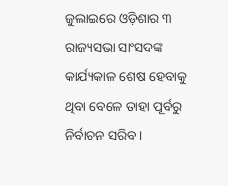ଜୁଲାଇରେ ଓଡ଼ିଶାର ୩ ରାଜ୍ୟସଭା ସାଂସଦଙ୍କ କାର୍ଯ୍ୟକାଳ ଶେଷ ହେବାକୁ ଥିବା ବେଳେ ତାହା ପୂର୍ବରୁ ନିର୍ବାଚନ ସରିବ ।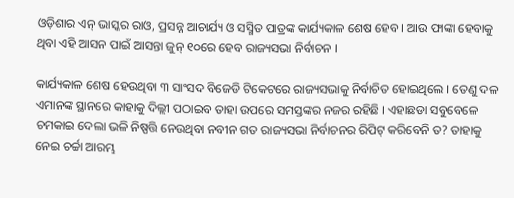ଓଡ଼ିଶାର ଏନ୍ ଭାସ୍କର ରାଓ, ପ୍ରସନ୍ନ ଆଚାର୍ଯ୍ୟ ଓ ସସ୍ମିତ ପାତ୍ରଙ୍କ କାର୍ଯ୍ୟକାଳ ଶେଷ ହେବ । ଆଉ ଫାଙ୍କା ହେବାକୁ ଥିବା ଏହି ଆସନ ପାଇଁ ଆସନ୍ତା ଜୁନ୍ ୧୦ରେ ହେବ ରାଜ୍ୟସଭା ନିର୍ବାଚନ ।

କାର୍ଯ୍ୟକାଳ ଶେଷ ହେଉଥିବା ୩ ସାଂସଦ ବିଜେଡି ଟିକେଟରେ ରାଜ୍ୟସଭାକୁ ନିର୍ବାଚିତ ହୋଇଥିଲେ । ତେଣୁ ଦଳ ଏମାନଙ୍କ ସ୍ଥାନରେ କାହାକୁ ଦିଲ୍ଲୀ ପଠାଇବ ତାହା ଉପରେ ସମସ୍ତଙ୍କର ନଜର ରହିଛି । ଏହାଛଡା ସବୁବେଳେ ଚମକାଇ ଦେଲା ଭଳି ନିଷ୍ପତ୍ତି ନେଉଥିବା ନବୀନ ଗତ ରାଜ୍ୟସଭା ନିର୍ବାଚନର ରିପିଟ୍ କରିବେନି ତ? ତାହାକୁ ନେଇ ଚର୍ଚ୍ଚା ଆରମ୍ଭ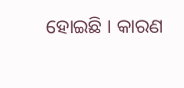ହୋଇଛି । କାରଣ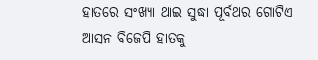ହାତରେ ସଂଖ୍ୟା ଥାଇ ସୁଦ୍ଧା ପୂର୍ବଥର ଗୋଟିଏ ଆସନ ବିଜେପି ହାତକୁ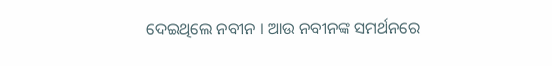ଦେଇଥିଲେ ନବୀନ । ଆଉ ନବୀନଙ୍କ ସମର୍ଥନରେ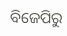ବିଜେପିରୁ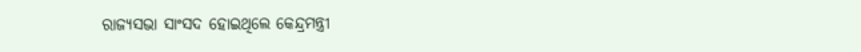ରାଜ୍ୟସଭା ସାଂସଦ ହୋଇଥିଲେ କେନ୍ଦ୍ରମନ୍ତ୍ରୀ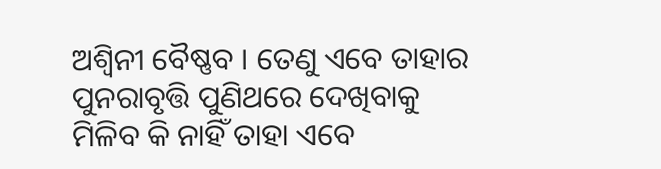ଅଶ୍ୱିନୀ ବୈଷ୍ଣବ । ତେଣୁ ଏବେ ତାହାର ପୁନରାବୃତ୍ତି ପୁଣିଥରେ ଦେଖିବାକୁ ମିଳିବ କି ନାହିଁ ତାହା ଏବେ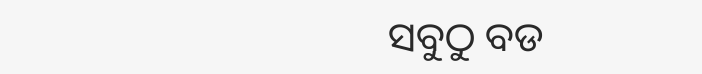ସବୁଠୁ ବଡ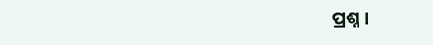ପ୍ରଶ୍ନ ।